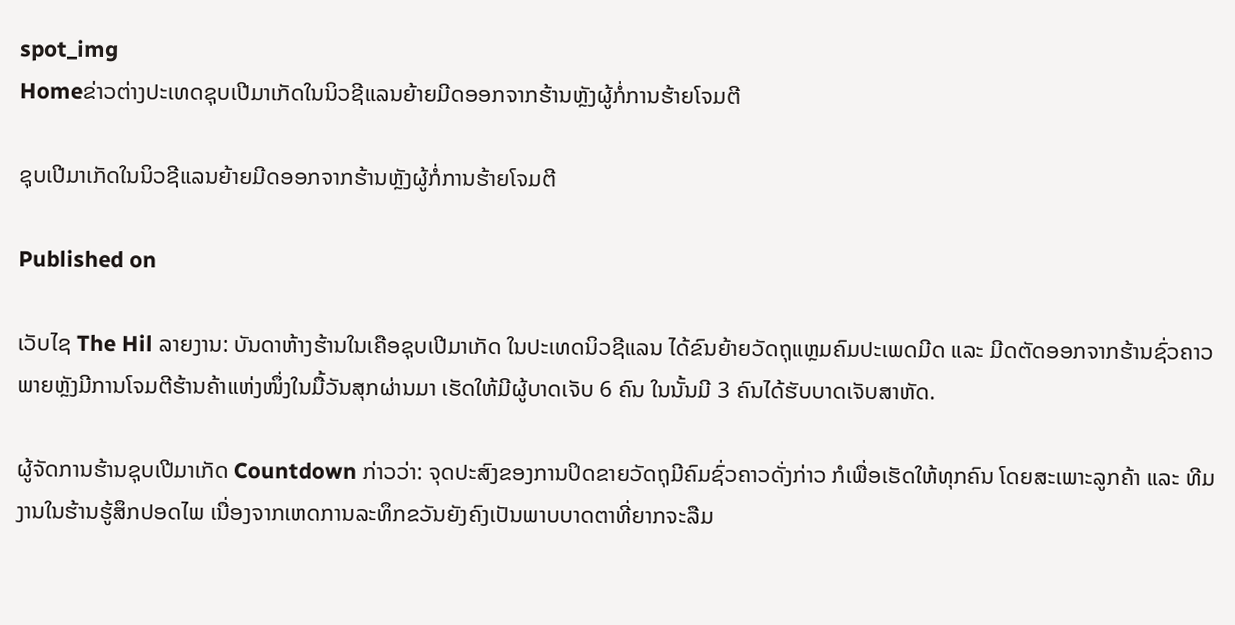spot_img
Homeຂ່າວຕ່າງປະເທດຊຸບເປີມາເກັດໃນນິວຊີແລນຍ້າຍມີດອອກຈາກຮ້ານຫຼັງຜູ້ກໍ່ການຮ້າຍໂຈມຕີ

ຊຸບເປີມາເກັດໃນນິວຊີແລນຍ້າຍມີດອອກຈາກຮ້ານຫຼັງຜູ້ກໍ່ການຮ້າຍໂຈມຕີ

Published on

ເວັບໄຊ The Hil ລາຍງານ: ບັນດາຫ້າງຮ້ານໃນເຄືອຊຸບເປີມາເກັດ ໃນປະເທດນິວຊີແລນ ໄດ້ຂົນຍ້າຍວັດຖຸແຫຼມຄົມປະເພດມີດ ແລະ ມີດຕັດອອກຈາກຮ້ານຊົ່ວຄາວ ພາຍຫຼັງມີການໂຈມຕີຮ້ານຄ້າແຫ່ງໜຶ່ງໃນມື້ວັນສຸກຜ່ານມາ ເຮັດໃຫ້ມີຜູ້ບາດເຈັບ 6 ຄົນ ໃນນັ້ນມີ 3 ຄົນໄດ້ຮັບບາດເຈັບສາຫັດ.

ຜູ້ຈັດການຮ້ານຊຸບເປີມາເກັດ Countdown ກ່າວວ່າ: ຈຸດປະສົງຂອງການປິດຂາຍວັດຖຸມີຄົມຊົ່ວຄາວດັ່ງກ່າວ ກໍເພື່ອເຮັດໃຫ້ທຸກຄົນ ໂດຍສະເພາະລູກຄ້າ ແລະ ທີມງານໃນຮ້ານຮູ້ສຶກປອດໄພ ເນື່ອງຈາກເຫດການລະທຶກຂວັນຍັງຄົງເປັນພາບບາດຕາທີ່ຍາກຈະລືມ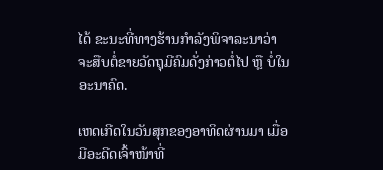ໄດ້ ຂະນະທີ່ທາງຮ້ານກຳລັງພິຈາລະນາວ່າຈະສືບຕໍ່ຂາຍວັດຖຸມີຄົມດັ່ງກ່າວຕໍ່ໄປ ຫຼື ບໍ່ໃນອະນາຄົດ.

ເຫດເກີດໃນວັນສຸກຂອງອາທິດຜ່ານມາ ເມື່ອມີອະດີດເຈົ້າໜ້າທີ່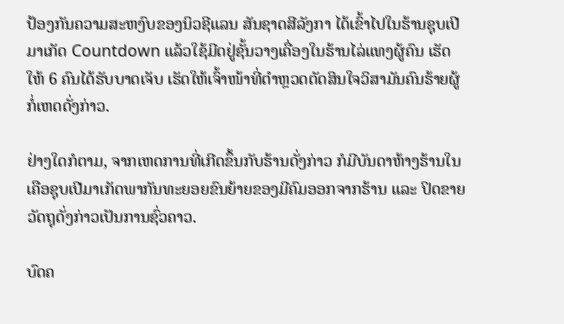ປ້ອງກັນຄວາມສະຫງົບຂອງນິວຊີແລນ ສັນຊາດສີລັງກາ ໄດ້ເຂົ້າໄປໃນຮ້ານຊຸບເປີມາເກັດ Countdown ແລ້ວໃຊ້ມີດຢູ່ຊັ້ນວາງເຄື່ອງໃນຮ້ານໄລ່ແທງຜູ້ຄົນ ເຮັດໃຫ້ 6 ຄົນໄດ້ຮັບບາດເຈັບ ເຮັດໃຫ້ເຈົ້າໜ້າທີ່ຕຳຫຼວດຕັດສິນໃຈວິສາມັນຄົນຮ້າຍຜູ້ກໍ່ເຫດດັ່ງກ່າວ.

ຢ່າງໃດກໍຕາມ, ຈາກເຫດການທີ່ເກີດຂຶ້ນກັບຮ້ານດັ່ງກ່າວ ກໍມີບັນດາຫ້າງຮ້ານໃນເຄືອຊຸບເປີມາເກັດພາກັນທະຍອຍຂົນຍ້າຍຂອງມີຄົມອອກຈາກຮ້ານ ແລະ ປິດຂາຍວັດຖຸດັ່ງກ່າວເປັນການຊົ່ວຄາວ.

ບົດຄ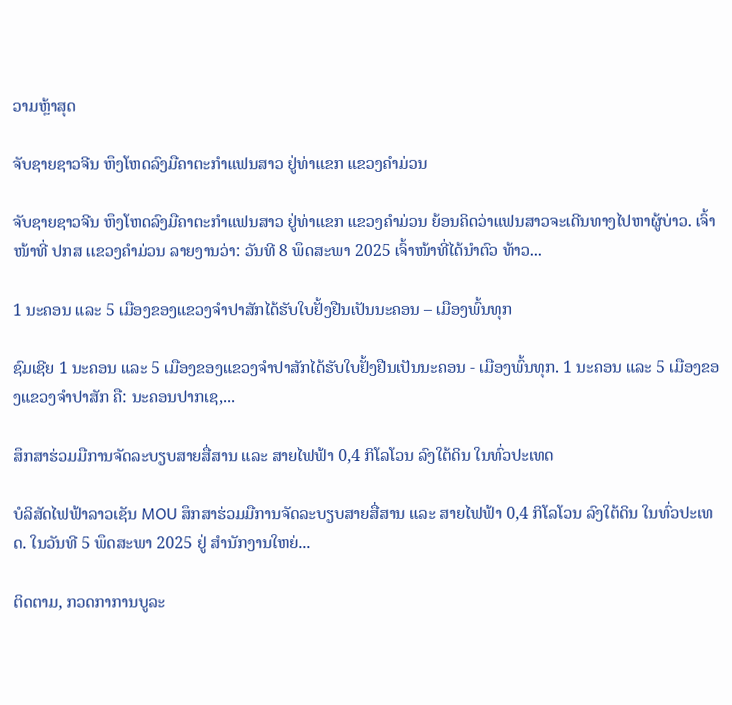ວາມຫຼ້າສຸດ

ຈັບຊາຍຊາວຈີນ ຫຶງໂຫດລົງມືຄາຕະກຳແຟນສາວ ຢູ່ທ່າແຂກ ແຂວງຄຳມ່ວນ

ຈັບຊາຍຊາວຈີນ ຫຶງໂຫດລົງມືຄາຕະກຳແຟນສາວ ຢູ່ທ່າແຂກ ແຂວງຄຳມ່ວນ ຍ້ອນຄິດວ່າແຟນສາວຈະເດີນທາງໄປຫາຜູ້ບ່າວ. ເຈົ້າໜ້າທີ່ ປກສ ເເຂວງຄໍາມ່ວນ ລາຍງານວ່າ: ວັນທີ 8 ພຶດສະພາ 2025 ເຈົ້າໜ້າທີ່ໄດ້ນໍາຕົວ ທ້າວ...

1 ນະຄອນ ແລະ 5 ເມືອງຂອງແຂວງຈໍາປາສັກໄດ້ຮັບໃບຢັ້ງຢືນເປັນນະຄອນ – ເມືອງພົ້ນທຸກ

ຊົມເຊີຍ 1 ນະຄອນ ແລະ 5 ເມືອງຂອງແຂວງຈຳປາສັກໄດ້ຮັບໃບຢັ້ງຢືນເປັນນະຄອນ - ເມືອງພົ້ນທຸກ. 1 ນະຄອນ ແລະ 5 ເມືອງຂອງແຂວງຈໍາປາສັກ ຄື: ນະຄອນປາກເຊ,...

ສຶກສາຮ່ວມມືການຈັດລະບຽບສາຍສື່ສານ ແລະ ສາຍໄຟຟ້າ 0,4 ກິໂລໂວນ ລົງໃຕ້ດິນ ໃນທົ່ວປະເທດ

ບໍລິສັດໄຟຟ້າລາວເຊັນ MOU ສຶກສາຮ່ວມມືການຈັດລະບຽບສາຍສື່ສານ ແລະ ສາຍໄຟຟ້າ 0,4 ກິໂລໂວນ ລົງໃຕ້ດິນ ໃນທົ່ວປະເທດ. ໃນວັນທີ 5 ພຶດສະພາ 2025 ຢູ່ ສໍານັກງານໃຫຍ່...

ຕິດຕາມ, ກວດກາການບູລະ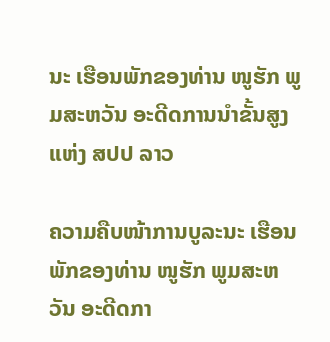ນະ ເຮືອນພັກຂອງທ່ານ ໜູຮັກ ພູມສະຫວັນ ອະດີດການນໍາຂັ້ນສູງແຫ່ງ ສປປ ລາວ

ຄວາມຄືບໜ້າການບູລະນະ ເຮືອນພັກຂອງທ່ານ ໜູຮັກ ພູມສະຫວັນ ອະດີດກາ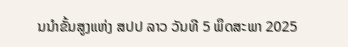ນນໍາຂັ້ນສູງແຫ່ງ ສປປ ລາວ ວັນທີ 5 ພຶດສະພາ 2025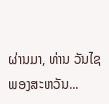ຜ່ານມາ, ທ່ານ ວັນໄຊ ພອງສະຫວັນ...